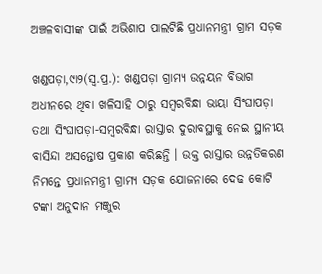ଅଞ୍ଚଳବାସୀଙ୍କ ପାଇଁ ଅଭିଶାପ ପାଲଟିଛି ପ୍ରଧାନମନ୍ତ୍ରୀ ଗ୍ରାମ ସଡ଼କ

ଖଣ୍ଡପଡ଼ା,୯ା୨(ସ୍ବ.ପ୍ର.): ଖଣ୍ଡପଡ଼ା ଗ୍ରାମ୍ୟ ଉନ୍ନୟନ ବିଭାଗ ଅଧୀନରେ ଥିବା ଖଳିସାହି ଠାରୁ ସମ୍ବରବିନ୍ଧା ଭାୟା ସିଂଘାପଡ଼ା ତଥା ସିଂଘାପଡ଼ା-ସମ୍ବରବିନ୍ଧା ରାସ୍ତାର ଦୁରାବସ୍ଥାକୁ ନେଇ ସ୍ଥାନୀୟ ବାସିନ୍ଦା ଅସନ୍ତୋଷ ପ୍ରକାଶ କରିଛନ୍ତି । ଉକ୍ତ ରାସ୍ତାର ଉନ୍ନତିକରଣ ନିମନ୍ତେ ପ୍ରଧାନମନ୍ତ୍ରୀ ଗ୍ରାମ୍ୟ ସଡ଼କ ଯୋଜନାରେ ଦେଢ କୋଟି ଟଙ୍କା ଅନୁଦାନ ମଞ୍ଜୁର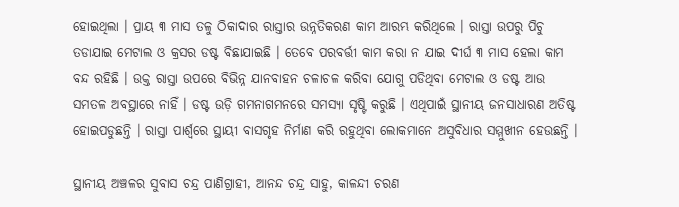ହୋଇଥିଲା । ପ୍ରାୟ ୩ ମାସ ତଳୁ ଠିକାଦାର ରାସ୍ତାର ଉନ୍ନତିକରଣ କାମ ଆରମ୍ଭ କରିଥିଲେ । ରାସ୍ତା ଉପରୁ ପିଚୁ ତଡାଯାଇ ମେଟାଲ ଓ କ୍ରସର ଡଷ୍ଟ ବିଛାଯାଇଛି । ତେବେ ପରବର୍ତ୍ତୀ କାମ କରା ନ ଯାଇ ଦୀର୍ଘ ୩ ମାସ ହେଲା କାମ ବନ୍ଦ ରହିଛି । ଉକ୍ତ ରାସ୍ତା ଉପରେ ବିଭିନ୍ନ ଯାନବାହନ ଚଳାଚଳ କରିବା ଯୋଗୁ ପଡିଥିବା ମେଟାଲ ଓ ଡଷ୍ଟ ଆଉ ସମତଳ ଅବସ୍ଥାରେ ନାହିଁ । ଡଷ୍ଟ ଉଡ଼ି ଗମନାଗମନରେ ସମସ୍ୟା ସୃଷ୍ଟି କରୁଛି । ଏଥିପାଇଁ ସ୍ଥାନୀୟ ଜନସାଧାରଣ ଅତିଷ୍ଟ ହୋଇପଡୁଛନ୍ତି । ରାସ୍ତା ପାର୍ଶ୍ୱରେ ସ୍ଥାୟୀ ବାସଗୃହ ନିର୍ମାଣ କରି ରହୁଥିବା ଲୋକମାନେ ଅସୁବିଧାର ସମ୍ମୁଖୀନ ହେଉଛନ୍ତି ।

ସ୍ଥାନୀୟ ଅଞ୍ଚଳର ସୁବାସ ଚନ୍ଦ୍ର ପାଣିଗ୍ରାହୀ, ଆନନ୍ଦ ଚନ୍ଦ୍ର ସାହୁ, କାଳନ୍ଦୀ ଚରଣ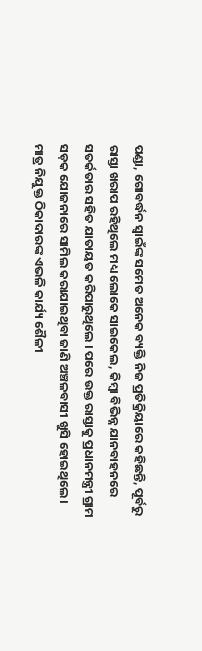ପଣ୍ଡା, ଗୋବର୍ଦ୍ଧନ ସ୍ବାଇଁଙ୍କ ସମେତ ଅନେକ ବ୍ୟକ୍ତି ନିଜ ପ୍ରତିକ୍ରିୟାରେ କହିଛନ୍ତି, ପୂର୍ବରୁ ରାସ୍ତା ଖରାପ ରହିଥିଲେ ମଧ୍ୟ ଲୋକେ ସାଇକେଲ, କିମ୍ବା ବିଭିନ୍ନ ଯାନବାହନରେ ସତର୍କତାର ସହିତ ଯାତାୟତ କରିପାରୁଥିଲେ । ପରେ ଉକ୍ତ ରାସ୍ତାକୁ ପ୍ରଧାନମନ୍ତ୍ରୀ ଗ୍ରାମ ସଡ଼କ ଯୋଜନାରେ ସାମିଲ କରାଯାଇଥିବା ଜାଣି ଅଞ୍ଚଳବାସୀ ଖୁସି ହୋଇଥିଲେ । ମାତ୍ର ନିଯୁକ୍ତ ଠିକାଦାରଙ୍କ ଏଭଳି କାର୍ଯ୍ୟ ଶୈଳୀ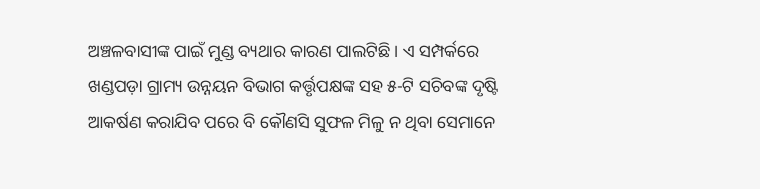ଅଞ୍ଚଳବାସୀଙ୍କ ପାଇଁ ମୁଣ୍ଡ ବ୍ୟଥାର କାରଣ ପାଲଟିଛି । ଏ ସମ୍ପର୍କରେ ଖଣ୍ଡପଡ଼ା ଗ୍ରାମ୍ୟ ଉନ୍ନୟନ ବିଭାଗ କର୍ତ୍ତୃପକ୍ଷଙ୍କ ସହ ୫-ଟି ସଚିବଙ୍କ ଦୃଷ୍ଟି ଆକର୍ଷଣ କରାଯିବ ପରେ ବି କୌଣସି ସୁଫଳ ମିଳୁ ନ ଥିବା ସେମାନେ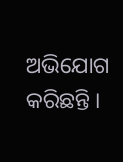ଅଭିଯୋଗ କରିଛନ୍ତି ।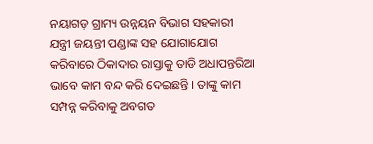ନୟାଗଡ଼ ଗ୍ରାମ୍ୟ ଉନ୍ନୟନ ବିଭାଗ ସହକାରୀ ଯନ୍ତ୍ରୀ ଜୟନ୍ତୀ ପଣ୍ଡାଙ୍କ ସହ ଯୋଗାଯୋଗ କରିବାରେ ଠିକାଦାର ରାସ୍ତାକୁ ତାଡି ଅଧାପନ୍ତରିଆ ଭାବେ କାମ ବନ୍ଦ କରି ଦେଇଛନ୍ତି । ତାଙ୍କୁ କାମ ସମ୍ପନ୍ନ କରିବାକୁ ଅବଗତ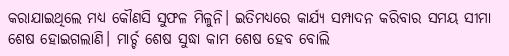କରାଯାଇଥିଲେ ମଧ୍ୟ କୌଣସି ସୁଫଳ ମିଳୁନି। ଇତିମଧ୍ୟରେ କାର୍ଯ୍ୟ ସମ୍ପାଦନ କରିବାର ସମୟ ସୀମା ଶେଷ ହୋଇଗଲାଣି। ମାର୍ଚ୍ଚ ଶେଷ ସୁଦ୍ଧା କାମ ଶେଷ ହେବ ବୋଲି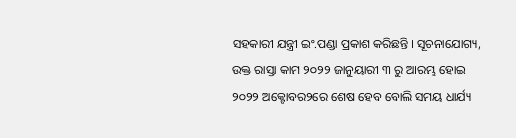ସହକାରୀ ଯନ୍ତ୍ରୀ ଇଂ.ପଣ୍ଡା ପ୍ରକାଶ କରିଛନ୍ତି । ସୂଚନାଯୋଗ୍ୟ, ଉକ୍ତ ରାସ୍ତା କାମ ୨୦୨୨ ଜାନୁୟାରୀ ୩ ରୁ ଆରମ୍ଭ ହୋଇ ୨୦୨୨ ଅକ୍ଟୋବର୨ରେ ଶେଷ ହେବ ବୋଲି ସମୟ ଧାର୍ଯ୍ୟ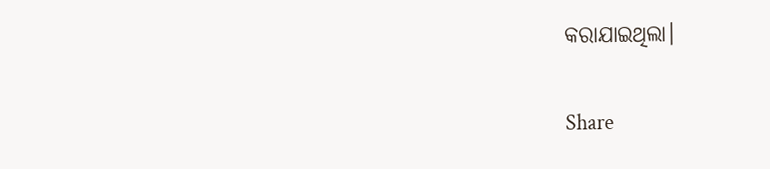କରାଯାଇଥିଲା।

Share